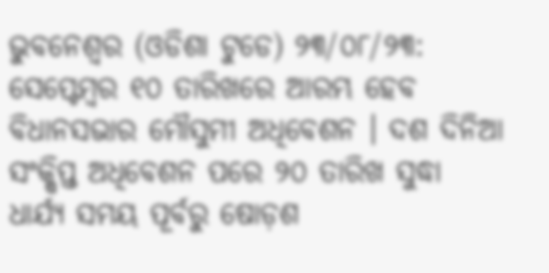ଭୁବନେଶ୍ୱର (ଓଡିଶା ଟୁଡେ) ୨୩/୦୮/୨୩: ସେପ୍ଟେମ୍ବର ୧୦ ତାରିଖରେ ଆରମ୍ଭ ହେବ ବିଧାନସଭାର ମୌସୁମୀ ଅଧିବେଶନ । ଦଶ ଦିନିଆ ସଂକ୍ଷିପ୍ତ ଅଧିବେଶନ ପରେ ୨୦ ତାରିଖ ସୁଦ୍ଧା ଧାର୍ଯ୍ୟ ସମୟ ପୂର୍ବରୁ ଷୋଡ଼ଶ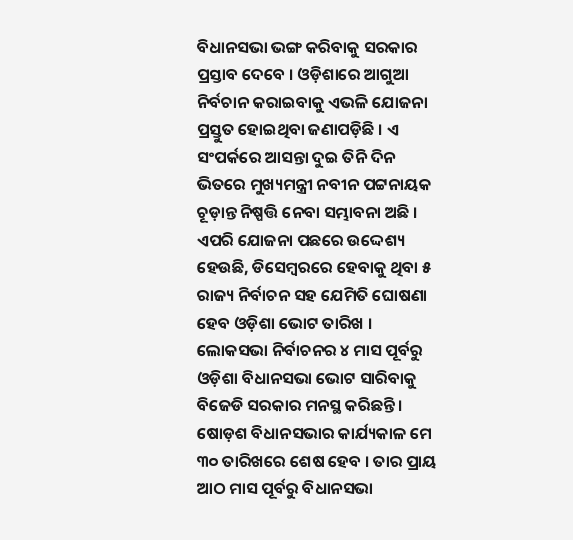ବିଧାନସଭା ଭଙ୍ଗ କରିବାକୁ ସରକାର ପ୍ରସ୍ତାବ ଦେବେ । ଓଡ଼ିଶାରେ ଆଗୁଆ ନିର୍ବଚାନ କରାଇବାକୁ ଏଭଳି ଯୋଜନା ପ୍ରସ୍ତୁତ ହୋଇଥିବା ଜଣାପଡ଼ିଛି । ଏ ସଂପର୍କରେ ଆସନ୍ତା ଦୁଇ ତିନି ଦିନ ଭିତରେ ମୁଖ୍ୟମନ୍ତ୍ରୀ ନବୀନ ପଟ୍ଟନାୟକ ଚୂଡ଼ାନ୍ତ ନିଷ୍ପତ୍ତି ନେବା ସମ୍ଭାବନା ଅଛି ।
ଏପରି ଯୋଜନା ପଛରେ ଉଦ୍ଦେଶ୍ୟ ହେଉଛି, ଡିସେମ୍ବରରେ ହେବାକୁ ଥିବା ୫ ରାଜ୍ୟ ନିର୍ବାଚନ ସହ ଯେମିତି ଘୋଷଣା ହେବ ଓଡ଼ିଶା ଭୋଟ ତାରିଖ । ଲୋକସଭା ନିର୍ବାଚନର ୪ ମାସ ପୂର୍ବରୁ ଓଡ଼ିଶା ବିଧାନସଭା ଭୋଟ ସାରିବାକୁ ବିଜେଡି ସରକାର ମନସ୍ଥ କରିଛନ୍ତି । ଷୋଡ଼ଶ ବିଧାନସଭାର କାର୍ଯ୍ୟକାଳ ମେ ୩୦ ତାରିଖରେ ଶେଷ ହେବ । ତାର ପ୍ରାୟ ଆଠ ମାସ ପୂର୍ବରୁ ବିଧାନସଭା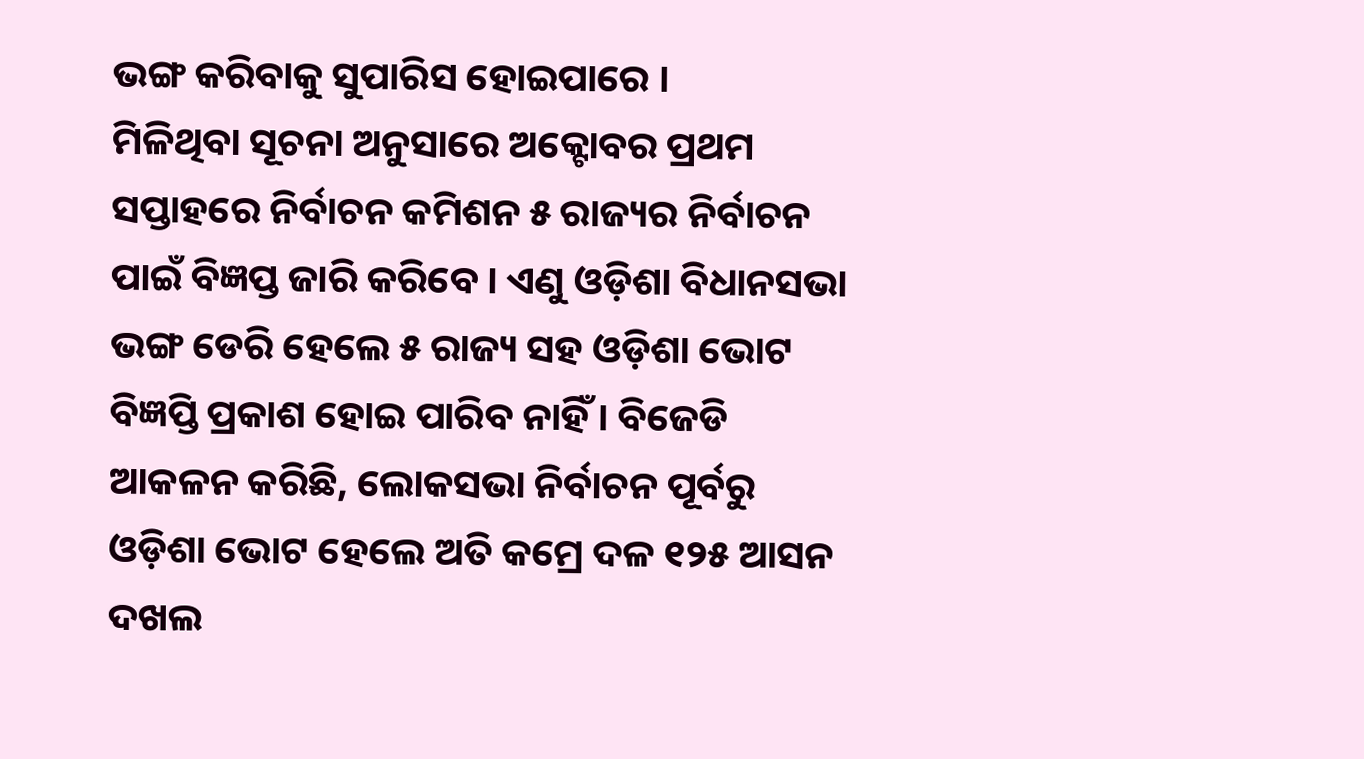ଭଙ୍ଗ କରିବାକୁ ସୁପାରିସ ହୋଇପାରେ ।
ମିଳିଥିବା ସୂଚନା ଅନୁସାରେ ଅକ୍ଟୋବର ପ୍ରଥମ ସପ୍ତାହରେ ନିର୍ବାଚନ କମିଶନ ୫ ରାଜ୍ୟର ନିର୍ବାଚନ ପାଇଁ ବିଜ୍ଞପ୍ତ ଜାରି କରିବେ । ଏଣୁ ଓଡ଼ିଶା ବିଧାନସଭା ଭଙ୍ଗ ଡେରି ହେଲେ ୫ ରାଜ୍ୟ ସହ ଓଡ଼ିଶା ଭୋଟ ବିଜ୍ଞପ୍ତି ପ୍ରକାଶ ହୋଇ ପାରିବ ନାହିଁ । ବିଜେଡି ଆକଳନ କରିଛି, ଲୋକସଭା ନିର୍ବାଚନ ପୂର୍ବରୁ ଓଡ଼ିଶା ଭୋଟ ହେଲେ ଅତି କମ୍ରେ ଦଳ ୧୨୫ ଆସନ ଦଖଲ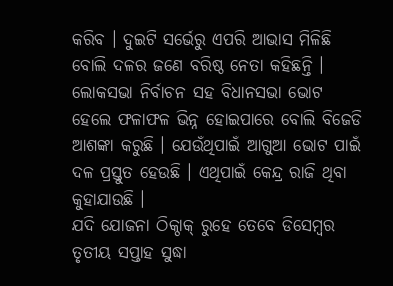କରିବ । ଦୁଇଟି ସର୍ଭେରୁ ଏପରି ଆଭାସ ମିଳିଛି ବୋଲି ଦଳର ଜଣେ ବରିଷ୍ଠ ନେତା କହିଛନ୍ତି ।
ଲୋକସଭା ନିର୍ବାଚନ ସହ ବିଧାନସଭା ଭୋଟ ହେଲେ ଫଳାଫଳ ଭିନ୍ନ ହୋଇପାରେ ବୋଲି ବିଜେଡି ଆଶଙ୍କା କରୁଛି । ଯେଉଁଥିପାଇଁ ଆଗୁଆ ଭୋଟ ପାଇଁ ଦଳ ପ୍ରସ୍ତୁତ ହେଉଛି । ଏଥିପାଇଁ କେନ୍ଦ୍ର ରାଜି ଥିବା କୁହାଯାଉଛି ।
ଯଦି ଯୋଜନା ଠିକ୍ଠାକ୍ ରୁହେ ତେବେ ଡିସେମ୍ବର ତୃତୀୟ ସପ୍ତାହ ସୁଦ୍ଧା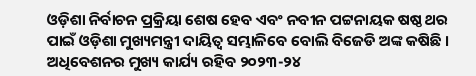ଓଡ଼ିଶା ନିର୍ବାଚନ ପ୍ରକ୍ରିୟା ଶେଷ ହେବ ଏବଂ ନବୀନ ପଟ୍ଟନାୟକ ଷଷ୍ଠ ଥର ପାଇଁ ଓଡ଼ିଶା ମୁଖ୍ୟମନ୍ତ୍ରୀ ଦାୟିତ୍ୱ ସମ୍ଭାଳିବେ ବୋଲି ବିଜେଡି ଅଙ୍କ କଷିଛି । ଅଧିବେଶନର ମୁଖ୍ୟ କାର୍ଯ୍ୟ ରହିବ ୨୦୨୩-୨୪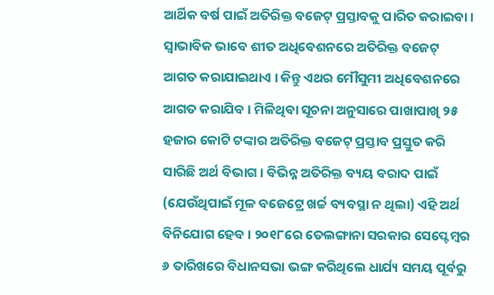ଆର୍ଥିକ ବର୍ଷ ପାଇଁ ଅତିରିକ୍ତ ବଜେଟ୍ ପ୍ରସ୍ତାବକୁ ପାରିତ କରାଇବା ।
ସ୍ୱାଭାବିକ ଭାବେ ଶୀତ ଅଧିବେଶନରେ ଅତିରିକ୍ତ ବଜେଟ୍ ଆଗତ କରାଯାଇଥାଏ । କିନ୍ତୁ ଏଥର ମୌସୁମୀ ଅଧିବେଶନରେ ଆଗତ କରାଯିବ । ମିଳିଥିବା ସୂଚନା ଅନୁସାରେ ପାଖାପାଖି ୨୫ ହଜାର କୋଟି ଟଙ୍କାର ଅତିରିକ୍ତ ବଜେଟ୍ ପ୍ରସ୍ତାବ ପ୍ରସ୍ତୁତ କରି ସାରିଛି ଅର୍ଥ ବିଭାଗ । ବିଭିନ୍ନ ଅତିରିକ୍ତ ବ୍ୟୟ ବରାଦ ପାଇଁ (ଯେଉଁଥିପାଇଁ ମୂଳ ବଜେଟ୍ରେ ଖର୍ଚ୍ଚ ବ୍ୟବସ୍ଥା ନ ଥିଲା) ଏହି ଅର୍ଥ ବିନିଯୋଗ ହେବ । ୨୦୧୮ରେ ତେଲଙ୍ଗାନା ସରକାର ସେପ୍ଟେମ୍ବର ୬ ତାରିଖରେ ବିଧାନସଭା ଭଙ୍ଗ କରିଥିଲେ ଧାର୍ଯ୍ୟ ସମୟ ପୂର୍ବରୁ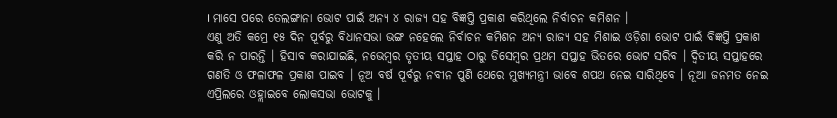। ମାସେ ପରେ ତେଲଙ୍ଗାନା ଭୋଟ ପାଇଁ ଅନ୍ୟ ୪ ରାଜ୍ୟ ସହ ବିଜ୍ଞପ୍ତି ପ୍ରକାଶ କରିଥିଲେ ନିର୍ବାଚନ କମିଶନ ।
ଏଣୁ ଅତି କମ୍ରେ ୧୫ ଦିନ ପୂର୍ବରୁ ବିଧାନସଭା ଭଙ୍ଗ ନହେଲେ ନିର୍ବାଚନ କମିଶନ ଅନ୍ୟ ରାଜ୍ୟ ସହ ମିଶାଇ ଓଡ଼ିଶା ଭୋଟ ପାଇଁ ବିଜ୍ଞପ୍ତି ପ୍ରକାଶ କରି ନ ପାରନ୍ତି । ହିସାବ କରାଯାଇଛି, ନଭେମ୍ବର ତୃତୀୟ ସପ୍ତାହ ଠାରୁ ଡିସେମ୍ବର ପ୍ରଥମ ସପ୍ତାହ ଭିତରେ ଭୋଟ ସରିବ । ଦ୍ୱିତୀୟ ସପ୍ତାହରେ ଗଣତି ଓ ଫଳାଫଳ ପ୍ରକାଶ ପାଇବ । ନୂଅ ବର୍ଷ ପୂର୍ବରୁ ନବୀନ ପୁଣି ଥେରେ ମୁଖ୍ୟମନ୍ତ୍ରୀ ଭାବେ ଶପଥ ନେଇ ସାରିଥିବେ । ନୂଆ ଜନମତ ନେଇ ଏପ୍ରିଲରେ ଓହ୍ଲାଇବେ ଲୋକସଭା ଭୋଟକୁ ।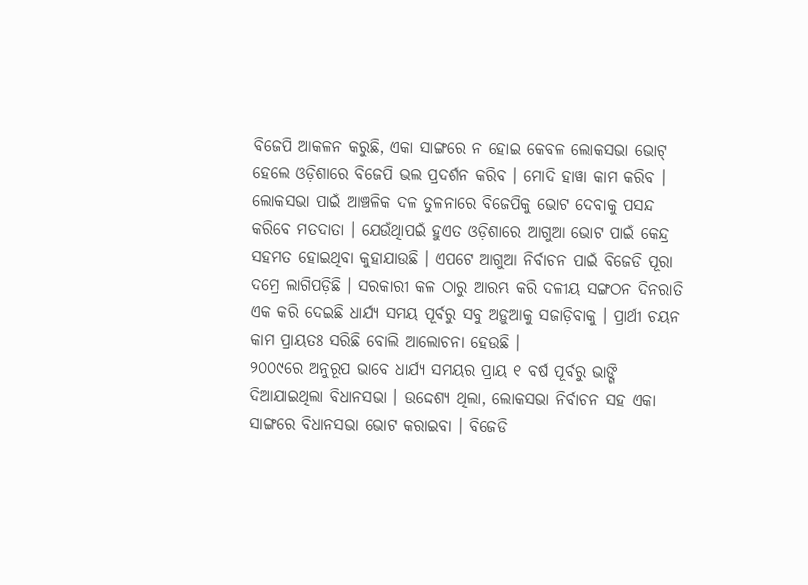ବିଜେପି ଆକଳନ କରୁଛି, ଏକା ସାଙ୍ଗରେ ନ ହୋଇ କେବଳ ଲୋକସଭା ଭୋଟ୍ ହେଲେ ଓଡ଼ିଶାରେ ବିଜେପି ଭଲ ପ୍ରଦର୍ଶନ କରିବ । ମୋଦି ହାୱା କାମ କରିବ । ଲୋକସଭା ପାଇଁ ଆଞ୍ଚଳିକ ଦଳ ତୁଳନାରେ ବିଜେପିକୁ ଭୋଟ ଦେବାକୁ ପସନ୍ଦ କରିବେ ମତଦାତା । ଯେଉଁଥିାପଇଁ ହୁଏତ ଓଡ଼ିଶାରେ ଆଗୁଆ ଭୋଟ ପାଇଁ କେନ୍ଦ୍ର ସହମତ ହୋଇଥିବା କୁହାଯାଉଛି । ଏପଟେ ଆଗୁଆ ନିର୍ବାଚନ ପାଇଁ ବିଜେଡି ପୂରା ଦମ୍ରେ ଲାଗିପଡ଼ିଛି । ସରକାରୀ କଳ ଠାରୁ ଆରମ୍ଭ କରି ଦଳୀୟ ସଙ୍ଗଠନ ଦିନରାତି ଏକ କରି ଦେଇଛି ଧାର୍ଯ୍ୟ ସମୟ ପୂର୍ବରୁ ସବୁ ଅଡ଼ୁଆକୁ ସଜାଡ଼ିବାକୁ । ପ୍ରାର୍ଥୀ ଚୟନ କାମ ପ୍ରାୟତଃ ସରିଛି ବୋଲି ଆଲୋଚନା ହେଉଛି ।
୨୦୦୯ରେ ଅନୁରୂପ ଭାବେ ଧାର୍ଯ୍ୟ ସମୟର ପ୍ରାୟ ୧ ବର୍ଷ ପୂର୍ବରୁ ଭାଙ୍ଗି ଦିଆଯାଇଥିଲା ବିଧାନସଭା । ଉଦ୍ଦେଶ୍ୟ ଥିଲା, ଲୋକସଭା ନିର୍ବାଚନ ସହ ଏକା ସାଙ୍ଗରେ ବିଧାନସଭା ଭୋଟ କରାଇବା । ବିଜେଡି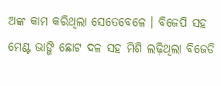ଅଙ୍କ କାମ କରିଥିଲା ସେତେବେଳେ । ବିଜେପି ସହ ମେଣ୍ଟ ଭାଙ୍ଗି ଛୋଟ ଦଳ ସହ ମିଶି ଲଢ଼ିଥିଲା ବିଜେଡି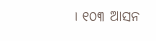। ୧୦୩ ଆସନ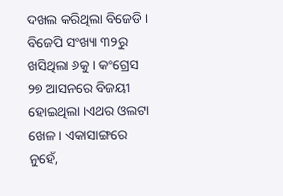ଦଖଲ କରିଥିଲା ବିଜେଡି । ବିଜେପି ସଂଖ୍ୟା ୩୨ରୁ ଖସିଥିଲା ୬କୁ । କଂଗ୍ରେସ ୨୭ ଆସନରେ ବିଜୟୀ ହୋଇଥିଲା ।ଏଥର ଓଲଟା ଖେଳ । ଏକାସାଙ୍ଗରେ ନୁହେଁ,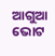ଆଗୁଆ ଭୋଟ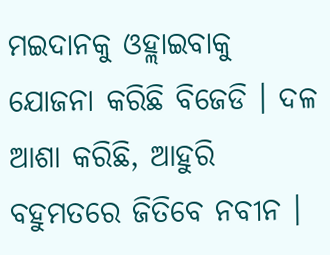ମଇଦାନକୁ ଓହ୍ଲାଇବାକୁ ଯୋଜନା କରିଛି ବିଜେଡି । ଦଳ ଆଶା କରିଛି, ଆହୁରି ବହୁମତରେ ଜିତିବେ ନବୀନ ।